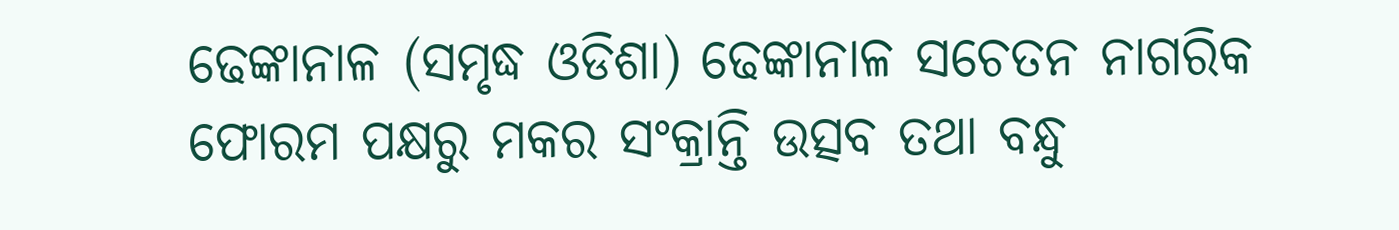ଢେଙ୍କାନାଳ (ସମୃଦ୍ଧ ଓଡିଶା) ଢେଙ୍କାନାଳ ସଚେତନ ନାଗରିକ ଫୋରମ ପକ୍ଷରୁ ମକର ସଂକ୍ରାନ୍ତି ଉତ୍ସବ ତଥା ବନ୍ଧୁ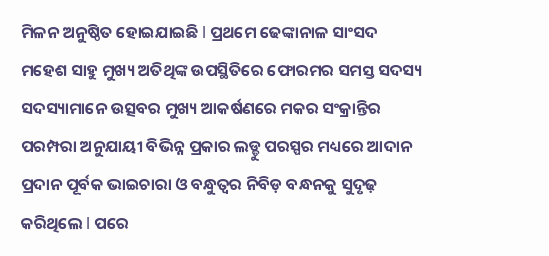ମିଳନ ଅନୁଷ୍ଠିତ ହୋଇଯାଇଛି l ପ୍ରଥମେ ଢେଙ୍କାନାଳ ସାଂସଦ ମହେଶ ସାହୁ ମୁଖ୍ୟ ଅତିଥିଙ୍କ ଉପସ୍ଥିତିରେ ଫୋରମର ସମସ୍ତ ସଦସ୍ୟ ସଦସ୍ୟାମାନେ ଉତ୍ସବର ମୁଖ୍ୟ ଆକର୍ଷଣରେ ମକର ସଂକ୍ରାନ୍ତିର ପରମ୍ପରା ଅନୁଯାୟୀ ବିଭିନ୍ନ ପ୍ରକାର ଲଡ୍ଡୁ ପରସ୍ପର ମଧ୍ୟରେ ଆଦାନ ପ୍ରଦାନ ପୂର୍ବକ ଭାଇଚାରା ଓ ବନ୍ଧୁତ୍ୱର ନିବିଡ଼ ବନ୍ଧନକୁ ସୁଦୃଢ଼ କରିଥିଲେ l ପରେ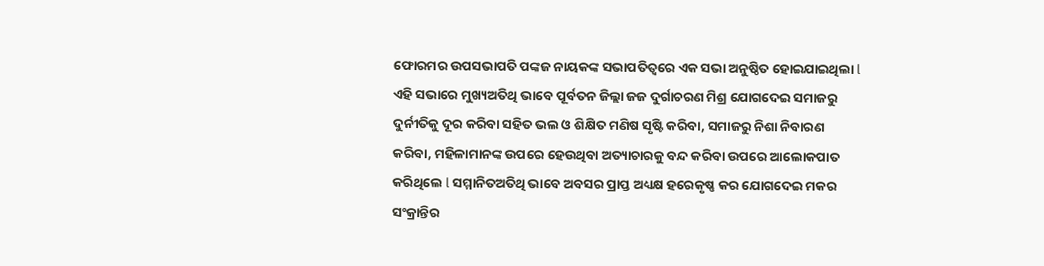ଫୋରମର ଉପସଭାପତି ପଙ୍କଜ ନାୟକଙ୍କ ସଭାପତିତ୍ୱରେ ଏକ ସଭା ଅନୁଷ୍ଠିତ ହୋଇଯାଇଥିଲା l ଏହି ସଭାରେ ମୁଖ୍ୟଅତିଥି ଭାବେ ପୂର୍ବତନ ଜିଲ୍ଲା ଜଜ ଦୁର୍ଗାଚରଣ ମିଶ୍ର ଯୋଗଦେଇ ସମାଜରୁ ଦୁର୍ନୀତିକୁ ଦୂର କରିବା ସହିତ ଭଲ ଓ ଶିକ୍ଷିତ ମଣିଷ ସୃଷ୍ଟି କରିବା, ସମାଜରୁ ନିଶା ନିବାରଣ କରିବା, ମହିଳାମାନଙ୍କ ଉପରେ ହେଉଥିବା ଅତ୍ୟାଚାରକୁ ବନ୍ଦ କରିବା ଉପରେ ଆଲୋକପାତ କରିଥିଲେ l ସମ୍ମାନିତଅତିଥି ଭାବେ ଅବସର ପ୍ରାପ୍ତ ଅଧ୍ୟକ୍ଷ ହରେକୃଷ୍ଣ କର ଯୋଗଦେଇ ମକର ସଂକ୍ରାନ୍ତିର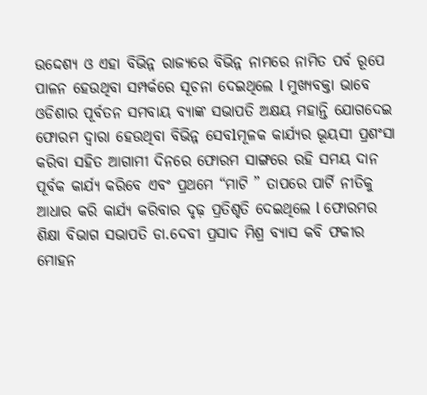ଉଦ୍ଦେଶ୍ୟ ଓ ଏହା ବିଭିନ୍ନ ରାଜ୍ୟରେ ବିଭିନ୍ନ ନାମରେ ନାମିତ ପର୍ବ ରୂପେ ପାଳନ ହେଉଥିବା ସମ୍ପର୍କରେ ସୂଚନା ଦେଇଥିଲେ l ମୁଖ୍ୟବକ୍ତା ଭାବେ ଓଡିଶାର ପୂର୍ବତନ ସମବାୟ ବ୍ୟାଙ୍କ ସଭାପତି ଅକ୍ଷୟ ମହାନ୍ତି ଯୋଗଦେଇ ଫୋରମ ଦ୍ୱାରା ହେଉଥିବା ବିଭିନ୍ନ ସେବlମୂଳକ କାର୍ଯ୍ୟର ଭୂୟସୀ ପ୍ରଶଂସା କରିବା ସହିତ ଆଗାମୀ ଦିନରେ ଫୋରମ ସାଙ୍ଗରେ ରହି ସମୟ ଦାନ ପୂର୍ବକ କାର୍ଯ୍ୟ କରିବେ ଏବଂ ପ୍ରଥମେ “ମାଟି ” ତାପରେ ପାର୍ଟି ନୀତିକୁ ଆଧାର କରି କାର୍ଯ୍ୟ କରିବାର ଦୃଢ଼ ପ୍ରତିଶୃତି ଦେଇଥିଲେ l ଫୋରମର ଶିକ୍ଷା ବିଭାଗ ସଭାପତି ଡା.ଦେବୀ ପ୍ରସାଦ ମିଶ୍ର ବ୍ୟାସ କବି ଫକୀର ମୋହନ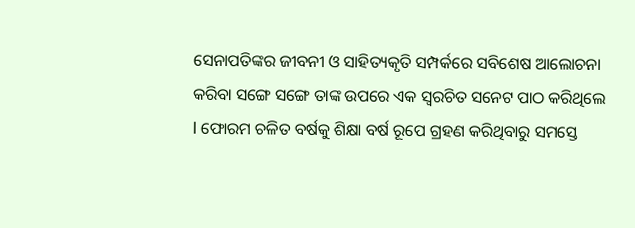ସେନାପତିଙ୍କର ଜୀବନୀ ଓ ସାହିତ୍ୟକୃତି ସମ୍ପର୍କରେ ସବିଶେଷ ଆଲୋଚନା କରିବା ସଙ୍ଗେ ସଙ୍ଗେ ତାଙ୍କ ଉପରେ ଏକ ସ୍ୱରଚିତ ସନେଟ ପାଠ କରିଥିଲେ l ଫୋରମ ଚଳିତ ବର୍ଷକୁ ଶିକ୍ଷା ବର୍ଷ ରୂପେ ଗ୍ରହଣ କରିଥିବାରୁ ସମସ୍ତେ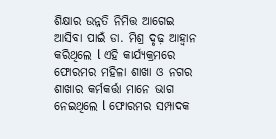ଶିକ୍ଷାର ଉନ୍ନତି ନିମିତ୍ତ ଆଗେଇ ଆସିବା ପାଇଁ ଡା. ମିଶ୍ର ଦୃଢ଼ ଆହ୍ୱାନ କରିଥିଲେ l ଏହି କାର୍ଯ୍ୟକ୍ରମରେ ଫୋରମର ମହିଳା ଶାଖା ଓ ନଗର ଶାଖାର କର୍ମକର୍ତ୍ତା ମାନେ ଭାଗ ନେଇଥିଲେ l ଫୋରମର ସମ୍ପାଦକ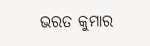ଭରତ କୁମାର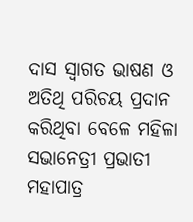ଦାସ ସ୍ୱାଗତ ଭାଷଣ ଓ ଅତିଥି ପରିଚୟ ପ୍ରଦାନ କରିଥିବା ବେଳେ ମହିଳା ସଭାନେତ୍ରୀ ପ୍ରଭାତୀ ମହାପାତ୍ର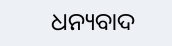ଧନ୍ୟବାଦ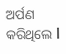ଅର୍ପଣ କରିଥିଲେ l